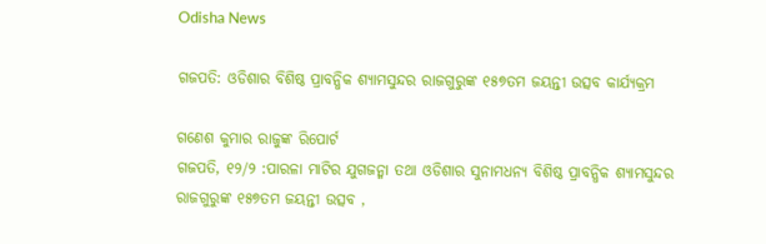Odisha News

ଗଜପତି: ଓଡିଶାର ବିଶିଷ୍ଠ ପ୍ରାବନ୍ଧିକ ଶ୍ୟାମସୁନ୍ଦର ରାଜଗୁରୁଙ୍କ ୧୫୭ତମ ଜୟନ୍ତୀ ଉତ୍ସବ କାର୍ଯ୍ୟକ୍ରମ

ଗଣେଶ କୁମାର ରାଜୁଙ୍କ ରିପୋର୍ଟ
ଗଜପତି, ୧୨/୨ :ପାରଳା ମାଟିର ଯୁଗଜନ୍ମା ତଥା ଓଡିଶାର ସୁନାମଧନ୍ୟ ବିଶିଷ୍ଠ ପ୍ରାବନ୍ଧିକ ଶ୍ୟାମସୁନ୍ଦର ରାଜଗୁରୁଙ୍କ ୧୫୭ତମ ଜୟନ୍ତୀ ଉତ୍ସବ ,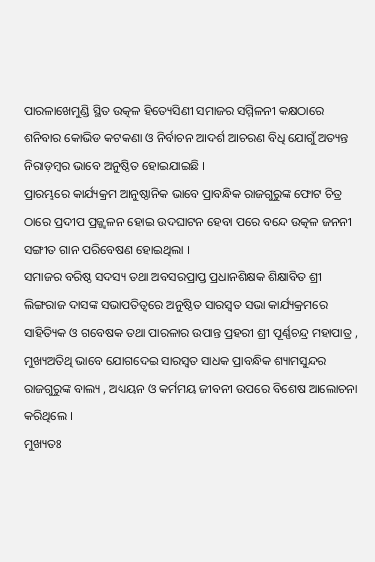ପାରଳାଖେମୁଣ୍ଡି ସ୍ଥିତ ଉତ୍କଳ ହିତ୍ୟେସିଣୀ ସମାଜର ସମ୍ମିଳନୀ କକ୍ଷଠାରେ ଶନିବାର କୋଭିଡ କଟକଣା ଓ ନିର୍ବାଚନ ଆଦର୍ଶ ଆଚରଣ ବିଧି ଯୋଗୁଁ ଅତ୍ୟନ୍ତ ନିରାଡ଼ମ୍ବର ଭାବେ ଅନୁଷ୍ଠିତ ହୋଇଯାଇଛି ।
ପ୍ରାରମ୍ଭରେ କାର୍ଯ୍ୟକ୍ରମ ଆନୁଷ୍ଠାନିକ ଭାବେ ପ୍ରାବନ୍ଧିକ ରାଜଗୁରୁଙ୍କ ଫୋଟ ଚିତ୍ର ଠାରେ ପ୍ରଦୀପ ପ୍ରଜ୍ଜ୍ୱଳନ ହୋଇ ଉଦଘାଟନ ହେବା ପରେ ବନ୍ଦେ ଉତ୍କଳ ଜନନୀ ସଙ୍ଗୀତ ଗାନ ପରିବେଷଣ ହୋଇଥିଲା ।
ସମାଜର ବରିଷ୍ଠ ସଦସ୍ୟ ତଥା ଅବସରପ୍ରାପ୍ତ ପ୍ରଧାନଶିକ୍ଷକ ଶିକ୍ଷାବିତ ଶ୍ରୀ ଲିଙ୍ଗରାଜ ଦାସଙ୍କ ସଭାପତିତ୍ୱରେ ଅନୁଷ୍ଠିତ ସାରସ୍ୱତ ସଭା କାର୍ଯ୍ୟକ୍ରମରେ ସାହିତ୍ୟିକ ଓ ଗବେଷକ ତଥା ପାରଳାର ଉପାନ୍ତ ପ୍ରହରୀ ଶ୍ରୀ ପୂର୍ଣ୍ଣଚନ୍ଦ୍ର ମହାପାତ୍ର , ମୁଖ୍ୟଅତିଥି ଭାବେ ଯୋଗଦେଇ ସାରସ୍ୱତ ସାଧକ ପ୍ରାବନ୍ଧିକ ଶ୍ୟାମସୁନ୍ଦର ରାଜଗୁରୁଙ୍କ ବାଲ୍ୟ , ଅଧ୍ୟୟନ ଓ କର୍ମମୟ ଜୀବନୀ ଉପରେ ବିଶେଷ ଆଲୋଚନା କରିଥିଲେ ।
ମୁଖ୍ୟତଃ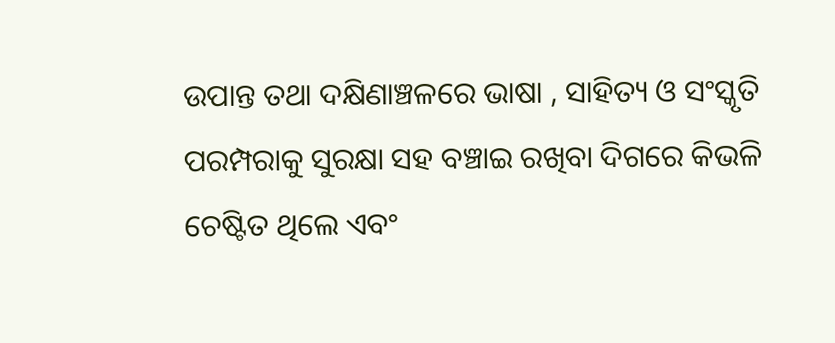ଉପାନ୍ତ ତଥା ଦକ୍ଷିଣାଞ୍ଚଳରେ ଭାଷା , ସାହିତ୍ୟ ଓ ସଂସ୍କୃତି ପରମ୍ପରାକୁ ସୁରକ୍ଷା ସହ ବଞ୍ଚାଇ ରଖିବା ଦିଗରେ କିଭଳି ଚେଷ୍ଟିତ ଥିଲେ ଏବଂ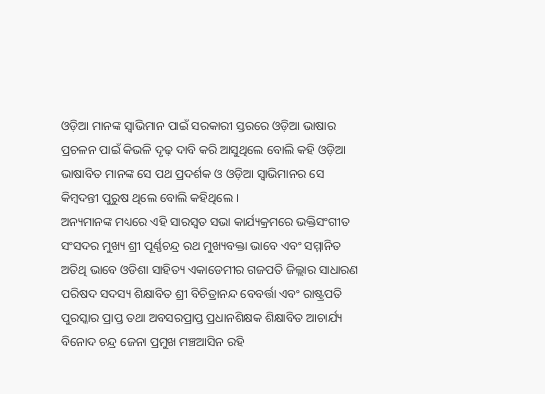ଓଡ଼ିଆ ମାନଙ୍କ ସ୍ୱାଭିମାନ ପାଇଁ ସରକାରୀ ସ୍ତରରେ ଓଡ଼ିଆ ଭାଷାର ପ୍ରଚଳନ ପାଇଁ କିଭଳି ଦୃଢ଼ ଦାବି କରି ଆସୁଥିଲେ ବୋଲି କହି ଓଡ଼ିଆ ଭାଷାବିତ ମାନଙ୍କ ସେ ପଥ ପ୍ରଦର୍ଶକ ଓ ଓଡ଼ିଆ ସ୍ୱାଭିମାନର ସେ କିମ୍ବଦନ୍ତୀ ପୁରୁଷ ଥିଲେ ବୋଲି କହିଥିଲେ ।
ଅନ୍ୟମାନଙ୍କ ମଧ୍ୟରେ ଏହି ସାରସ୍ୱତ ସଭା କାର୍ଯ୍ୟକ୍ରମରେ ଭକ୍ତିସଂଗୀତ ସଂସଦର ମୁଖ୍ୟ ଶ୍ରୀ ପୂର୍ଣ୍ଣଚନ୍ଦ୍ର ରଥ ମୁଖ୍ୟବକ୍ତା ଭାବେ ଏବଂ ସମ୍ମାନିତ ଅତିଥି ଭାବେ ଓଡିଶା ସାହିତ୍ୟ ଏକାଡେମୀର ଗଜପତି ଜିଲ୍ଲାର ସାଧାରଣ ପରିଷଦ ସଦସ୍ୟ ଶିକ୍ଷାବିତ ଶ୍ରୀ ବିଚିତ୍ରାନନ୍ଦ ବେବର୍ତ୍ତା ଏବଂ ରାଷ୍ଟ୍ରପତି ପୁରସ୍କାର ପ୍ରାପ୍ତ ତଥା ଅବସରପ୍ରାପ୍ତ ପ୍ରଧାନଶିକ୍ଷକ ଶିକ୍ଷାବିତ ଆଚାର୍ଯ୍ୟ ବିନୋଦ ଚନ୍ଦ୍ର ଜେନା ପ୍ରମୁଖ ମଞ୍ଚଆସିନ ରହି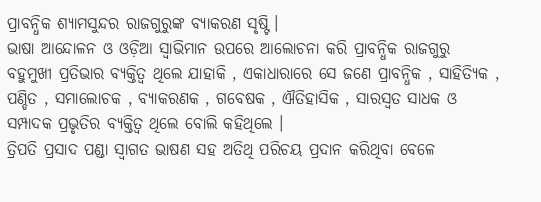ପ୍ରାବନ୍ଧିକ ଶ୍ୟାମସୁନ୍ଦର ରାଜଗୁରୁଙ୍କ ବ୍ୟାକରଣ ସୃଷ୍ଟି ।
ଭାଷା ଆନ୍ଦୋଳନ ଓ ଓଡ଼ିଆ ସ୍ୱାଭିମାନ ଉପରେ ଆଲୋଚନା କରି ପ୍ରାବନ୍ଧିକ ରାଜଗୁରୁ ବହୁମୁଖୀ ପ୍ରତିଭାର ବ୍ୟକ୍ତିତ୍ୱ ଥିଲେ ଯାହାକି , ଏକାଧାରାରେ ସେ ଜଣେ ପ୍ରାବନ୍ଧିକ , ସାହିତ୍ୟିକ , ପଣ୍ଡିତ , ସମାଲୋଚକ , ବ୍ୟାକରଣକ , ଗବେଷକ , ଐତିହାସିକ , ସାରସ୍ୱତ ସାଧକ ଓ ସମ୍ପାଦକ ପ୍ରଭୃତିର ବ୍ୟକ୍ତିତ୍ୱ ଥିଲେ ବୋଲି କହିଥିଲେ ।
ତ୍ରିପତି ପ୍ରସାଦ ପଣ୍ଡା ସ୍ୱାଗତ ଭାଷଣ ସହ ଅତିଥି ପରିଚୟ ପ୍ରଦାନ କରିଥିବା ବେଳେ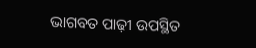ଭାଗବତ ପାଢ଼ୀ ଉପସ୍ଥିତ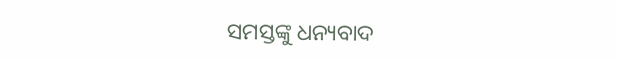ସମସ୍ତଙ୍କୁ ଧନ୍ୟବାଦ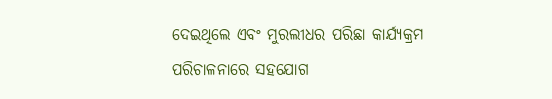ଦେଇଥିଲେ ଏବଂ ମୁରଲୀଧର ପରିଛା କାର୍ଯ୍ୟକ୍ରମ ପରିଚାଳନାରେ ସହଯୋଗ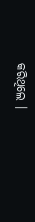କରିଥିଲେ ।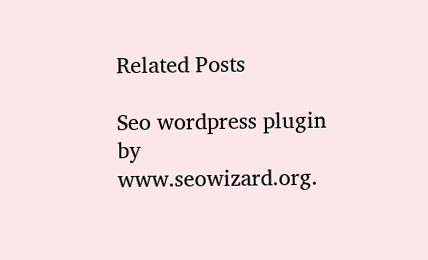Related Posts

Seo wordpress plugin by www.seowizard.org.